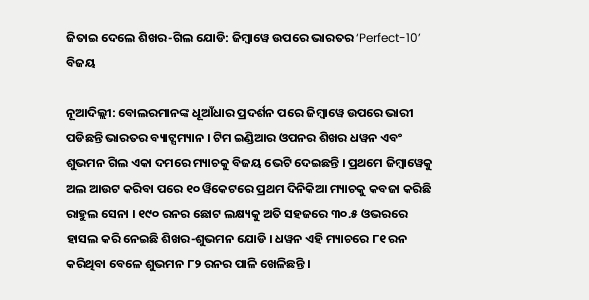ଜିତାଇ ଦେଲେ ଶିଖର-ଗିଲ ଯୋଡି: ଜିମ୍ବାୱେ ଉପରେ ଭାରତର ‘Perfect-10’ ବିଜୟ

ନୂଆଦିଲ୍ଲୀ: ବୋଲରମାନଙ୍କ ଧୂଆଁଧାର ପ୍ରଦର୍ଶନ ପରେ ଜିମ୍ବାୱେ ଉପରେ ଭାରୀ ପଡିଛନ୍ତି ଭାରତର ବ୍ୟାଟ୍ସମ୍ୟାନ । ଟିମ ଇଣ୍ଡିଆର ଓପନର ଶିଖର ଧୱନ ଏବଂ ଶୁଭମନ ଗିଲ ଏକା ଦମରେ ମ୍ୟାଚକୁ ବିଜୟ ଭେଟି ଦେଇଛନ୍ତି । ପ୍ରଥମେ ଜିମ୍ବାୱେକୁ ଅଲ ଆଉଟ କରିବା ପରେ ୧୦ ୱିକେଟରେ ପ୍ରଥମ ଦିନିକିଆ ମ୍ୟାଚକୁ କବଜା କରିଛି ରାହୁଲ ସେନା । ୧୯୦ ରନର ଛୋଟ ଲକ୍ଷ୍ୟକୁ ଅତି ସହଜରେ ୩୦.୫ ଓଭରରେ ହାସଲ କରି ନେଇଛି ଶିଖର-ଶୁଭମନ ଯୋଡି । ଧୱନ ଏହି ମ୍ୟାଚରେ ୮୧ ରନ କରିଥିବା ବେଳେ ଶୁଭମନ ୮୨ ରନର ପାଳି ଖେଳିଛନ୍ତି ।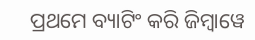ପ୍ରଥମେ ବ୍ୟାଟିଂ କରି ଜିମ୍ବାୱେ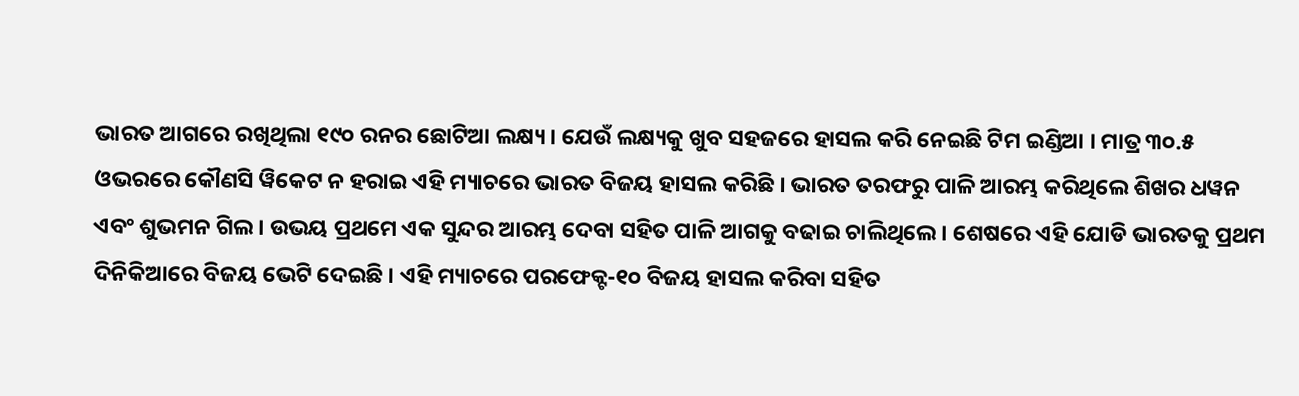ଭାରତ ଆଗରେ ରଖିଥିଲା ୧୯୦ ରନର ଛୋଟିଆ ଲକ୍ଷ୍ୟ । ଯେଉଁ ଲକ୍ଷ୍ୟକୁ ଖୁବ ସହଜରେ ହାସଲ କରି ନେଇଛି ଟିମ ଇଣ୍ଡିଆ । ମାତ୍ର ୩୦.୫ ଓଭରରେ କୌଣସି ୱିକେଟ ନ ହରାଇ ଏହି ମ୍ୟାଚରେ ଭାରତ ବିଜୟ ହାସଲ କରିଛି । ଭାରତ ତରଫରୁ ପାଳି ଆରମ୍ଭ କରିଥିଲେ ଶିଖର ଧୱନ ଏବଂ ଶୁଭମନ ଗିଲ । ଉଭୟ ପ୍ରଥମେ ଏକ ସୁନ୍ଦର ଆରମ୍ଭ ଦେବା ସହିତ ପାଳି ଆଗକୁ ବଢାଇ ଚାଲିଥିଲେ । ଶେଷରେ ଏହି ଯୋଡି ଭାରତକୁ ପ୍ରଥମ ଦିନିକିଆରେ ବିଜୟ ଭେଟି ଦେଇଛି । ଏହି ମ୍ୟାଚରେ ପରଫେକ୍ଟ-୧୦ ବିଜୟ ହାସଲ କରିବା ସହିତ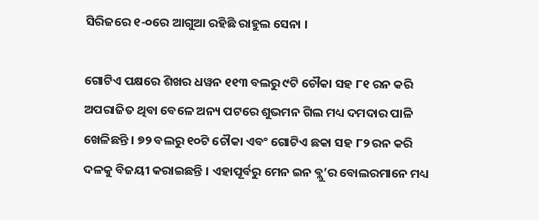ସିରିଜରେ ୧-୦ରେ ଆଗୁଆ ରହିଛି ରାହୁଲ ସେନା ।

ଗୋଟିଏ ପକ୍ଷରେ ଶିଖର ଧୱନ ୧୧୩ ବଲରୁ ୯ଟି ଚୌକା ସହ ୮୧ ରନ କରି ଅପରାଜିତ ଥିବା ବେଳେ ଅନ୍ୟ ପଟରେ ଶୁଭମନ ଗିଲ ମଧ୍ୟ ଦମଦାର ପାଳି ଖେଳିଛନ୍ତି । ୭୨ ବଲରୁ ୧୦ଟି ଚୌକା ଏବଂ ଗୋଟିଏ ଛକା ସହ ୮୨ ରନ କରି ଦଳକୁ ବିଜୟୀ କରାଇଛନ୍ତି । ଏହାପୂର୍ବରୁ ମେନ ଇନ ବ୍ଲୁ’ର ବୋଲରମାନେ ମଧ୍ୟ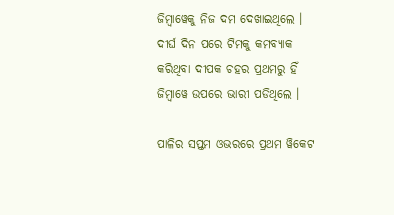ଜିମ୍ବାୱେକୁ ନିଜ ଦମ ଦେଖାଇଥିଲେ । ଦୀର୍ଘ ଦିନ ପରେ ଟିମକୁ କମବ୍ୟାକ କରିଥିବା ଦୀପକ ଚହର ପ୍ରଥମରୁ ହିଁ ଜିମ୍ବାୱେ ଉପରେ ଭାରୀ ପଡିଥିଲେ ।

ପାଳିର ସପ୍ତମ ଓଭରରେ ପ୍ରଥମ ୱିକେଟ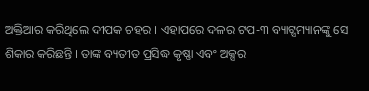ଅକ୍ତିଆର କରିଥିଲେ ଦୀପକ ଚହର । ଏହାପରେ ଦଳର ଟପ-୩ ବ୍ୟାଟ୍ସମ୍ୟାନଙ୍କୁ ସେ ଶିକାର କରିଛନ୍ତି । ତାଙ୍କ ବ୍ୟତୀତ ପ୍ରସିଦ୍ଧ କୃଷ୍ଣା ଏବଂ ଅକ୍ସର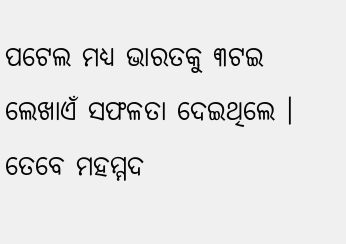ପଟେଲ ମଧ୍ୟ ଭାରତକୁ ୩ଟଇ ଲେଖାଏଁ ସଫଳତା ଦେଇଥିଲେ । ତେବେ ମହମ୍ମଦ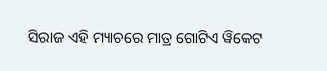ସିରାଜ ଏହି ମ୍ୟାଚରେ ମାତ୍ର ଗୋଟିଏ ୱିକେଟ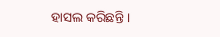ହାସଲ କରିଛନ୍ତି ।